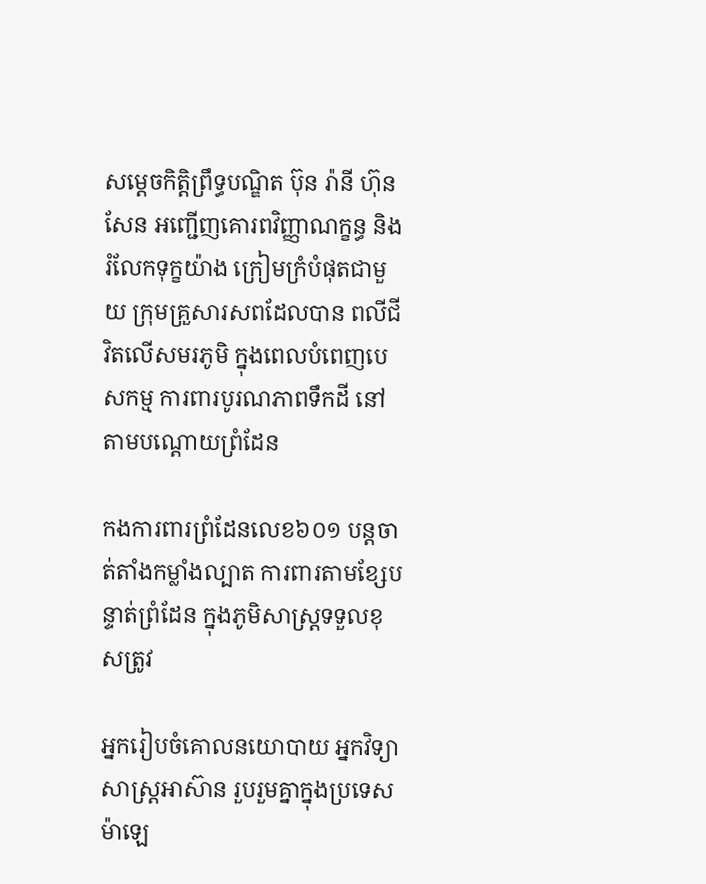សម្តេចកិត្តិព្រឹទ្ធបណ្ឌិត ប៊ុន រ៉ានី ហ៊ុនសែន អញ្ជើញគោរពវិញ្ញាណក្ខន្ធ និងរំលែកទុក្ខយ៉ាង ក្រៀមក្រំបំផុតជាមួយ ក្រុមគ្រួសារសពដែលបាន ពលីជីវិតលើសមរភូមិ ក្នុងពេលបំពេញបេសកម្ម ការពារបូរណភាពទឹកដី នៅតាមបណ្តោយព្រំដែន

កងការពារព្រំដែនលេខ៦០១ បន្តចាត់តាំងកម្លាំងល្បាត ការពារតាមខ្សែបន្ទាត់ព្រំដែន ក្នុងភូមិសាស្រ្តទទួលខុសត្រូវ

អ្នករៀបចំគោលនយោបាយ អ្នកវិទ្យាសាស្ត្រអាស៊ាន រួបរួមគ្នាក្នុងប្រទេសម៉ាឡេ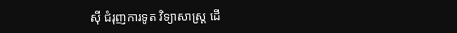ស៊ី ជំរុញការទូត វិទ្យាសាស្ត្រ ដើ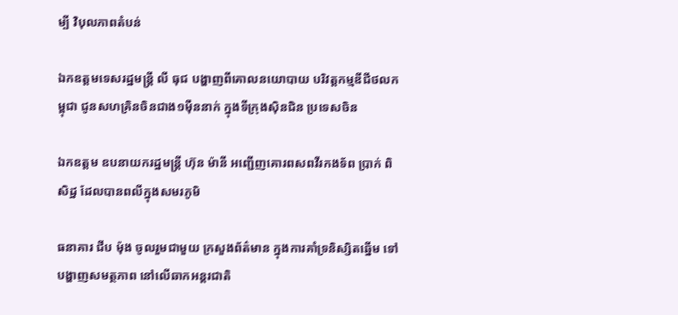ម្បី វិបុលភាពតំបន់

ឯកឧត្តមទេសរដ្ឋមន្រ្តី លី ធុជ បង្ហាញពីគោលនយោបាយ បរិវត្តកម្មឌីជីថលកម្ពុជា ជូនសហគ្រិនចិនជាង១ម៉ឺននាក់ ក្នុងទីក្រុងស៊ិនជិន ប្រទេសចិន

ឯកឧត្តម ឧបនាយករដ្ឋមន្ត្រី ហ៊ុន ម៉ានី អញ្ជើញគោរពសពវីរកងទ័ព ប្រាក់ ពិសិដ្ឋ ដែលបានពលីក្នុងសមរភូមិ

ធនាគារ ជីប ម៉ុង ចូលរួមជាមួយ ក្រសួងព័ត៌មាន ក្នុងការគាំទ្រនិស្សិតឆ្នើម ទៅបង្ហាញសមត្ថភាព នៅលើឆាកអន្តរជាតិ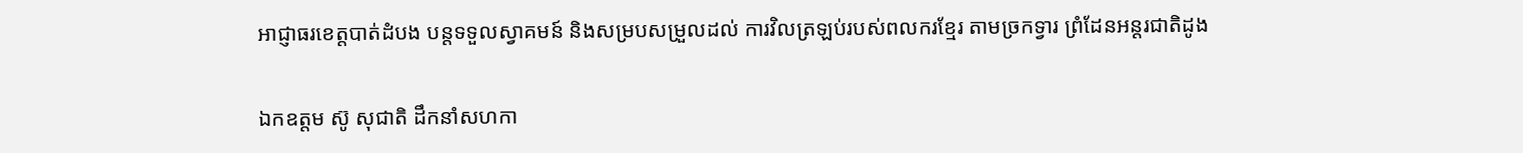អាជ្ញាធរខេត្តបាត់ដំបង បន្តទទួលស្វាគមន៍ និងសម្របសម្រួលដល់ ការវិលត្រឡប់របស់ពលករខ្មែរ តាមច្រកទ្វារ ព្រំដែនអន្តរជាតិដូង

ឯកឧត្តម ស៊ូ សុជាតិ ដឹកនាំសហកា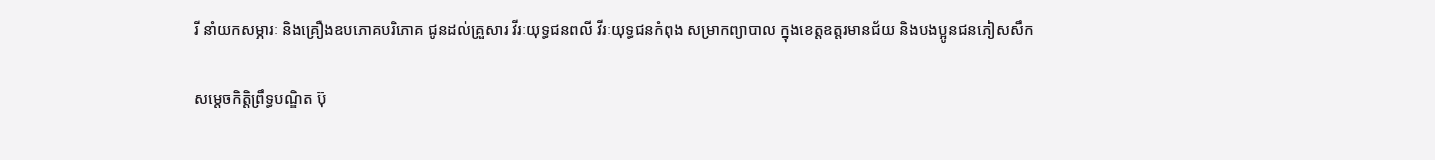រី នាំយកសម្ភារៈ និងគ្រឿងឧបភោគបរិភោគ ជូនដល់គ្រួសារ វីរៈយុទ្ធជនពលី វីរៈយុទ្ធជនកំពុង សម្រាកព្យាបាល ក្នុងខេត្តឧត្តរមានជ័យ និងបងប្អូនជនភៀសសឹក

សម្តេចកិត្តិព្រឹទ្ធបណ្ឌិត ប៊ុ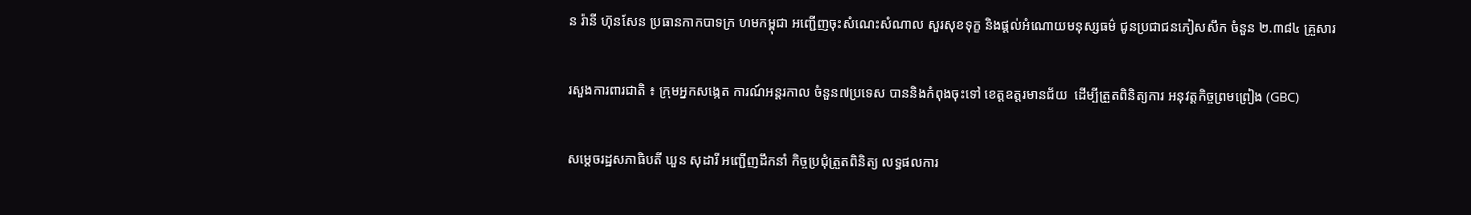ន រ៉ានី ហ៊ុនសែន ប្រធានកាកបាទក្រ ហមកម្ពុជា អញ្ជើញចុះសំណេះសំណាល សួរសុខទុក្ខ និងផ្តល់អំណោយមនុស្សធម៌ ជូនប្រជាជនភៀសសឹក ចំនួន ២.៣៨៤ គ្រួសារ

រសួងការពារជាតិ ៖ ក្រុមអ្នកសង្កេត ការណ៍អន្តរកាល ចំនួន៧ប្រទេស បាននិងកំពុងចុះទៅ ខេត្តឧត្តរមានជ័យ  ដើម្បីត្រួតពិនិត្យការ អនុវត្តកិច្ចព្រមព្រៀង (GBC)

សម្តេចរដ្ឋសភាធិបតី ឃួន សុដារី អញ្ជើញដឹកនាំ កិច្ចប្រជុំត្រួតពិនិត្យ លទ្ធផលការ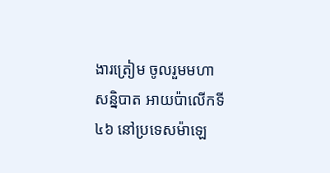ងារត្រៀម ចូលរួមមហាសន្និបាត អាយប៉ាលើកទី៤៦ នៅប្រទេសម៉ាឡេ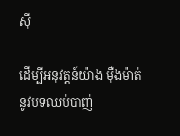ស៊ី

ដើម្បីអនុវត្តន៍យ៉ាង ម៉ឺងម៉ាត់នូវបទឈប់បាញ់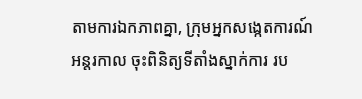តាមការឯកភាពគ្នា, ក្រុមអ្នកសង្កេតការណ៍អន្តរកាល ចុះពិនិត្យទីតាំងស្នាក់ការ រប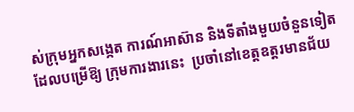ស់ក្រុមអ្នកសង្កេត ការណ៍អាស៊ាន និងទីតាំងមួយចំនួនទៀត ដែលបម្រើឱ្យ ក្រុមការងារនេះ  ប្រចាំនៅខេត្តឧត្តរមានជ័យ